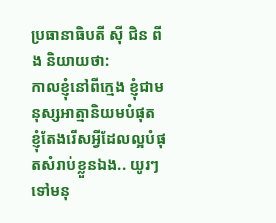ប្រធានាធិបតី សុី ជិន ពីង និយាយថា:
កាលខ្ញុំនៅពីក្មេង ខ្ញុំជាមនុស្សអាត្មានិយមបំផុត ខ្ញុំតែងរើសអ្វីដែលល្អបំផុតសំរាប់ខ្លួនឯង.. យូរៗទៅមនុ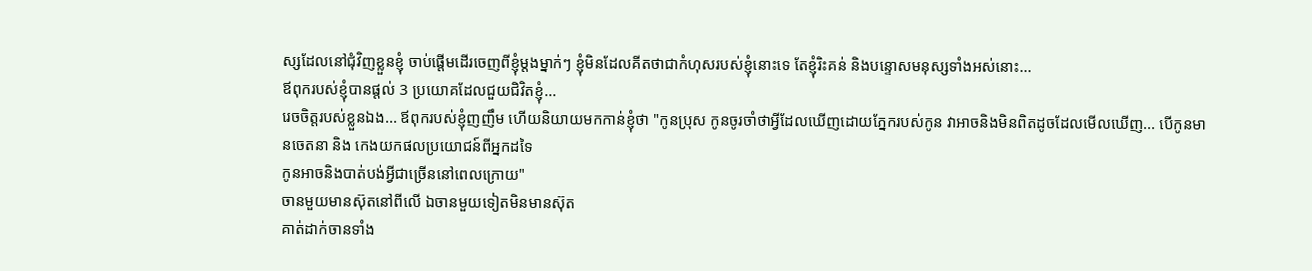ស្សដែលនៅជុំវិញខ្លួនខ្ញុំ ចាប់ផ្តើមដើរចេញពីខ្ញុំម្តងម្នាក់ៗ ខ្ញុំមិនដែលគីតថាជាកំហុសរបស់ខ្ញុំនោះទេ តែខ្ញុំរិះគន់ និងបន្ទោសមនុស្សទាំងអស់នោះ...
ឪពុករបស់ខ្ញុំបានផ្តល់ 3 ប្រយោគដែលជួយជិវិតខ្ញុំ...
រេចចិត្តរបស់ខ្លួនឯង... ឪពុករបស់ខ្ញុំញញឹម ហើយនិយាយមកកាន់ខ្ញុំថា "កូនប្រុស កូនចូរចាំថាអ្វីដែលឃើញដោយភ្នែករបស់កូន វាអាចនិងមិនពិតដូចដែលមើលឃើញ... បើកូនមានចេតនា និង កេងយកផលប្រយោជន៍ពីអ្នកដទៃ
កូនអាចនិងបាត់បង់អ្វីជាច្រើននៅពេលក្រោយ"
ចានមួយមានស៊ុតនៅពីលើ ឯចានមួយទៀតមិនមានស៊ុត
គាត់ដាក់ចានទាំង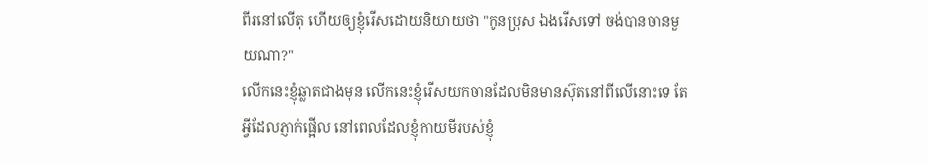ពីរនៅលើតុ ហើយឲ្យខ្ញុំរើសដោយនិយាយថា "កូនប្រុស ឯងរើសទៅ ចង់បានចានមួយណា?"
លើកនេះខ្ញុំឆ្លាតជាងមុន លើកនេះខ្ញុំរើសយកចានដែលមិនមានស៊ុតនៅពីលើនោះទេ តែអ្វីដែលភ្ញាក់ផ្អើល នៅពេលដែលខ្ញុំកាយមីរបស់ខ្ញុំ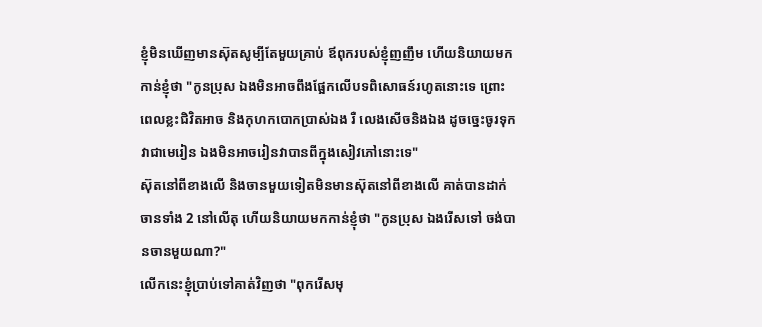ខ្ញុំមិនឃើញមានស៊ុតសូម្បីតែមួយគ្រាប់ ឪពុករបស់ខ្ញុំញញឹម ហើយនិយាយមកកាន់ខ្ញុំថា "កូនប្រុស ឯងមិនអាចពឹងផ្អែកលើបទពិសោធន៍រហូតនោះទេ ព្រោះពេលខ្លះជិវិតអាច និងកុហកបោកប្រាស់ឯង រឺ លេងសើចនិងឯង ដូចច្នេះចូរទុកវាជាមេរៀន ឯងមិនអាចរៀនវាបានពីក្នុងសៀវភៅនោះទេ"
ស៊ុតនៅពីខាងលើ និងចានមួយទៀតមិនមានស៊ុតនៅពីខាងលើ គាត់បានដាក់ចានទាំង 2 នៅលើតុ ហើយនិយាយមកកាន់ខ្ញុំថា "កូនប្រុស ឯងរើសទៅ ចង់បានចានមួយណា?"
លើកនេះខ្ញុំប្រាប់ទៅគាត់វិញថា "ពុករើសមុ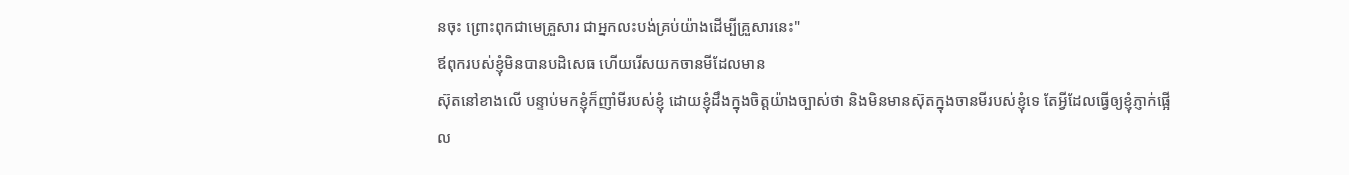នចុះ ព្រោះពុកជាមេគ្រួសារ ជាអ្នកលះបង់គ្រប់យ៉ាងដើម្បីគ្រួសារនេះ"
ឪពុករបស់ខ្ញុំមិនបានបដិសេធ ហើយរើសយកចានមីដែលមាន
ស៊ុតនៅខាងលើ បន្ទាប់មកខ្ញុំក៏ញាំមីរបស់ខ្ញុំ ដោយខ្ញុំដឹងក្នុងចិត្តយ៉ាងច្បាស់ថា និងមិនមានស៊ុតក្នុងចានមីរបស់ខ្ញុំទេ តែអ្វីដែលធ្វើឲ្យខ្ញុំភ្ញាក់ផ្អើល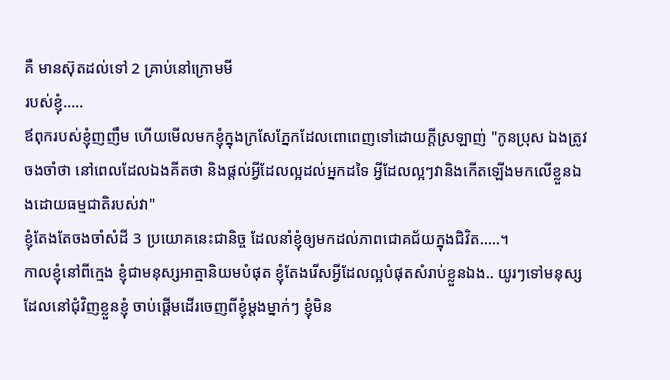គឺ មានស៊ុតដល់ទៅ 2 គ្រាប់នៅក្រោមមី
របស់ខ្ញុំ.....
ឪពុករបស់ខ្ញុំញញឹម ហើយមើលមកខ្ញុំក្នុងក្រសែភ្នែកដែលពោពេញទៅដោយក្តីស្រឡាញ់ "កូនប្រុស ឯងត្រូវចងចាំថា នៅពេលដែលឯងគីតថា និងផ្តល់អ្វីដែលល្អដល់អ្នកដទៃ អ្វីដែលល្អៗវានិងកើតឡើងមកលើខ្លួនឯងដោយធម្មជាតិរបស់វា"
ខ្ញុំតែងតែចងចាំសំដី 3 ប្រយោគនេះជានិច្ច ដែលនាំខ្ញុំឲ្យមកដល់ភាពជោគជ័យក្នុងជិវិត.....។
កាលខ្ញុំនៅពីក្មេង ខ្ញុំជាមនុស្សអាត្មានិយមបំផុត ខ្ញុំតែងរើសអ្វីដែលល្អបំផុតសំរាប់ខ្លួនឯង.. យូរៗទៅមនុស្សដែលនៅជុំវិញខ្លួនខ្ញុំ ចាប់ផ្តើមដើរចេញពីខ្ញុំម្តងម្នាក់ៗ ខ្ញុំមិន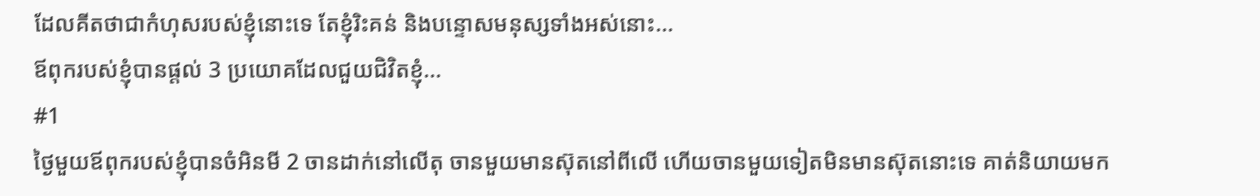ដែលគីតថាជាកំហុសរបស់ខ្ញុំនោះទេ តែខ្ញុំរិះគន់ និងបន្ទោសមនុស្សទាំងអស់នោះ...
ឪពុករបស់ខ្ញុំបានផ្តល់ 3 ប្រយោគដែលជួយជិវិតខ្ញុំ...
#1
ថ្ងៃមួយឪពុករបស់ខ្ញុំបានចំអិនមី 2 ចានដាក់នៅលើតុ ចានមួយមានស៊ុតនៅពីលើ ហើយចានមួយទៀតមិនមានស៊ុតនោះទេ គាត់និយាយមក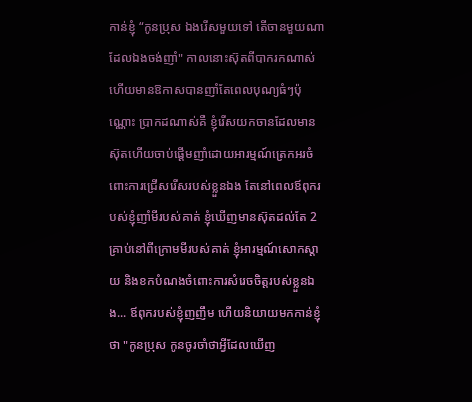កាន់ខ្ញុំ “កូនប្រុស ឯងរើសមួយទៅ តើចានមួយណាដែលឯងចង់ញាំ" កាលនោះស៊ុតពីបាករកណាស់ ហើយមានឱកាសបានញាំតែពេលបុណ្យធំៗប៉ុណ្ណោះ ប្រាកដណាស់គឺ ខ្ញុំរើសយកចានដែលមានស៊ុតហើយចាប់ផ្តើមញាំដោយអារម្មណ៍ត្រេកអរចំពោះការជ្រើសរើសរបស់ខ្លួនឯង តែនៅពេលឪពុករបស់ខ្ញុំញាំមីរបស់គាត់ ខ្ញុំឃើញមានស៊ុតដល់តែ 2 គ្រាប់នៅពីក្រោមមីរបស់គាត់ ខ្ញុំអារម្មណ៍សោកស្តាយ និងខកបំណងចំពោះការសំរេចចិត្តរបស់ខ្លួនឯង... ឪពុករបស់ខ្ញុំញញឹម ហើយនិយាយមកកាន់ខ្ញុំថា "កូនប្រុស កូនចូរចាំថាអ្វីដែលឃើញ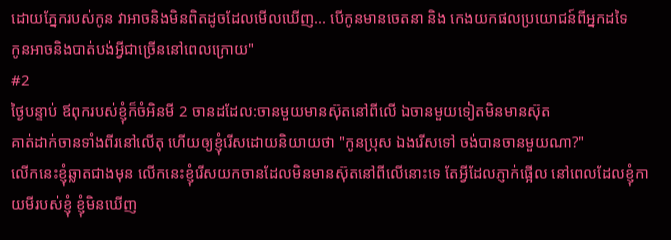ដោយភ្នែករបស់កូន វាអាចនិងមិនពិតដូចដែលមើលឃើញ... បើកូនមានចេតនា និង កេងយកផលប្រយោជន៍ពីអ្នកដទៃ
កូនអាចនិងបាត់បង់អ្វីជាច្រើននៅពេលក្រោយ"
#2
ថ្ងៃបន្ទាប់ ឪពុករបស់ខ្ញុំក៏ចំអិនមី 2 ចានដដែល:ចានមួយមានស៊ុតនៅពីលើ ឯចានមួយទៀតមិនមានស៊ុត
គាត់ដាក់ចានទាំងពីរនៅលើតុ ហើយឲ្យខ្ញុំរើសដោយនិយាយថា "កូនប្រុស ឯងរើសទៅ ចង់បានចានមួយណា?"
លើកនេះខ្ញុំឆ្លាតជាងមុន លើកនេះខ្ញុំរើសយកចានដែលមិនមានស៊ុតនៅពីលើនោះទេ តែអ្វីដែលភ្ញាក់ផ្អើល នៅពេលដែលខ្ញុំកាយមីរបស់ខ្ញុំ ខ្ញុំមិនឃើញ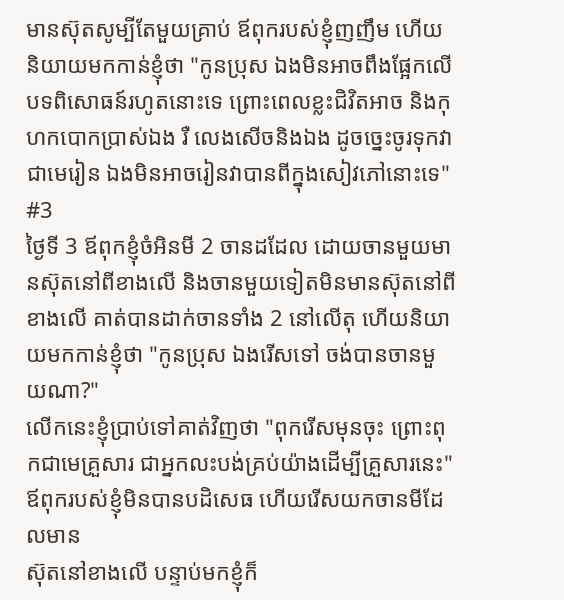មានស៊ុតសូម្បីតែមួយគ្រាប់ ឪពុករបស់ខ្ញុំញញឹម ហើយនិយាយមកកាន់ខ្ញុំថា "កូនប្រុស ឯងមិនអាចពឹងផ្អែកលើបទពិសោធន៍រហូតនោះទេ ព្រោះពេលខ្លះជិវិតអាច និងកុហកបោកប្រាស់ឯង រឺ លេងសើចនិងឯង ដូចច្នេះចូរទុកវាជាមេរៀន ឯងមិនអាចរៀនវាបានពីក្នុងសៀវភៅនោះទេ"
#3
ថ្ងៃទី 3 ឪពុកខ្ញុំចំអិនមី 2 ចានដដែល ដោយចានមួយមានស៊ុតនៅពីខាងលើ និងចានមួយទៀតមិនមានស៊ុតនៅពីខាងលើ គាត់បានដាក់ចានទាំង 2 នៅលើតុ ហើយនិយាយមកកាន់ខ្ញុំថា "កូនប្រុស ឯងរើសទៅ ចង់បានចានមួយណា?"
លើកនេះខ្ញុំប្រាប់ទៅគាត់វិញថា "ពុករើសមុនចុះ ព្រោះពុកជាមេគ្រួសារ ជាអ្នកលះបង់គ្រប់យ៉ាងដើម្បីគ្រួសារនេះ"
ឪពុករបស់ខ្ញុំមិនបានបដិសេធ ហើយរើសយកចានមីដែលមាន
ស៊ុតនៅខាងលើ បន្ទាប់មកខ្ញុំក៏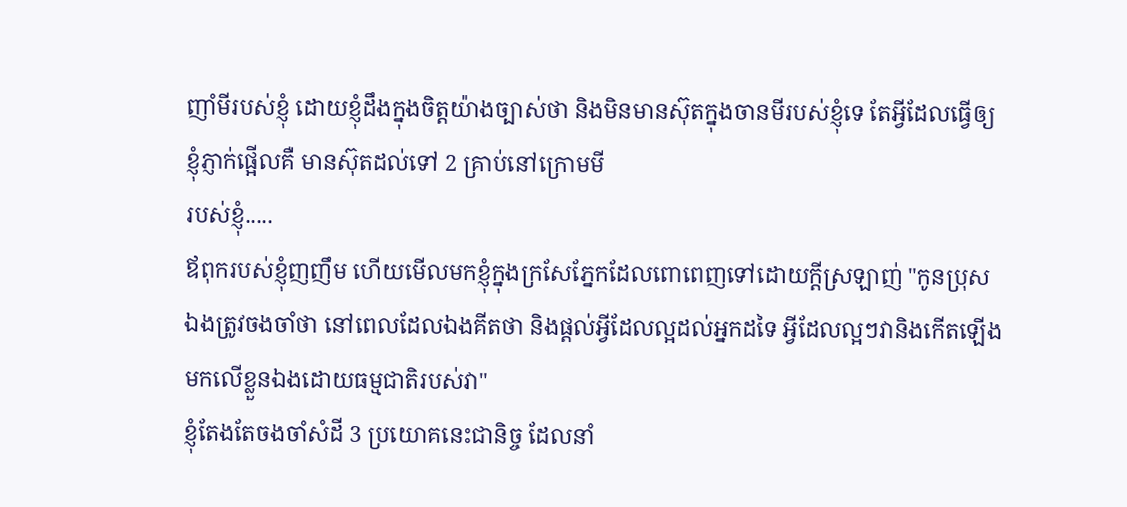ញាំមីរបស់ខ្ញុំ ដោយខ្ញុំដឹងក្នុងចិត្តយ៉ាងច្បាស់ថា និងមិនមានស៊ុតក្នុងចានមីរបស់ខ្ញុំទេ តែអ្វីដែលធ្វើឲ្យខ្ញុំភ្ញាក់ផ្អើលគឺ មានស៊ុតដល់ទៅ 2 គ្រាប់នៅក្រោមមី
របស់ខ្ញុំ.....
ឪពុករបស់ខ្ញុំញញឹម ហើយមើលមកខ្ញុំក្នុងក្រសែភ្នែកដែលពោពេញទៅដោយក្តីស្រឡាញ់ "កូនប្រុស ឯងត្រូវចងចាំថា នៅពេលដែលឯងគីតថា និងផ្តល់អ្វីដែលល្អដល់អ្នកដទៃ អ្វីដែលល្អៗវានិងកើតឡើងមកលើខ្លួនឯងដោយធម្មជាតិរបស់វា"
ខ្ញុំតែងតែចងចាំសំដី 3 ប្រយោគនេះជានិច្ច ដែលនាំ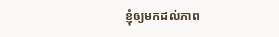ខ្ញុំឲ្យមកដល់ភាព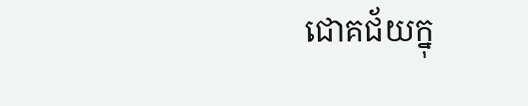ជោគជ័យក្នុ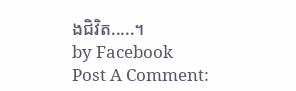ងជិវិត.....។
by Facebook
Post A Comment: